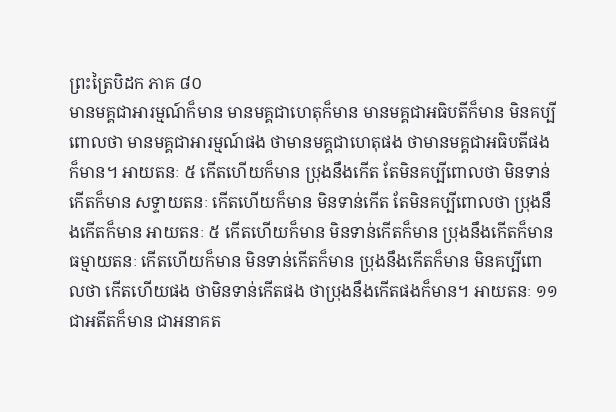ព្រះត្រៃបិដក ភាគ ៨០
មានមគ្គជាអារម្មណ៍ក៏មាន មានមគ្គជាហេតុក៏មាន មានមគ្គជាអធិបតីក៏មាន មិនគប្បីពោលថា មានមគ្គជាអារម្មណ៍ផង ថាមានមគ្គជាហេតុផង ថាមានមគ្គជាអធិបតីផងក៏មាន។ អាយតនៈ ៥ កើតហើយក៏មាន ប្រុងនឹងកើត តែមិនគប្បីពោលថា មិនទាន់កើតក៏មាន សទ្ទាយតនៈ កើតហើយក៏មាន មិនទាន់កើត តែមិនគប្បីពោលថា ប្រុងនឹងកើតក៏មាន អាយតនៈ ៥ កើតហើយក៏មាន មិនទាន់កើតក៏មាន ប្រុងនឹងកើតក៏មាន ធម្មាយតនៈ កើតហើយក៏មាន មិនទាន់កើតក៏មាន ប្រុងនឹងកើតក៏មាន មិនគប្បីពោលថា កើតហើយផង ថាមិនទាន់កើតផង ថាប្រុងនឹងកើតផងក៏មាន។ អាយតនៈ ១១ ជាអតីតក៏មាន ជាអនាគត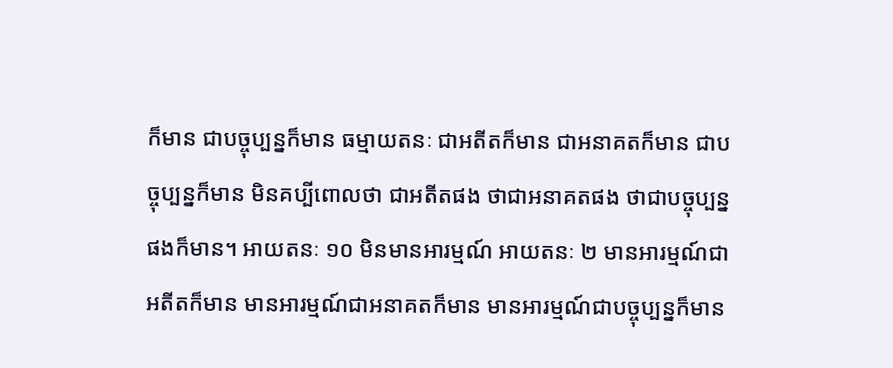ក៏មាន ជាបច្ចុប្បន្នក៏មាន ធម្មាយតនៈ ជាអតីតក៏មាន ជាអនាគតក៏មាន ជាបច្ចុប្បន្នក៏មាន មិនគប្បីពោលថា ជាអតីតផង ថាជាអនាគតផង ថាជាបច្ចុប្បន្នផងក៏មាន។ អាយតនៈ ១០ មិនមានអារម្មណ៍ អាយតនៈ ២ មានអារម្មណ៍ជាអតីតក៏មាន មានអារម្មណ៍ជាអនាគតក៏មាន មានអារម្មណ៍ជាបច្ចុប្បន្នក៏មាន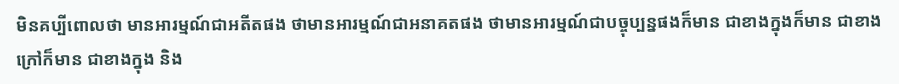មិនគប្បីពោលថា មានអារម្មណ៍ជាអតីតផង ថាមានអារម្មណ៍ជាអនាគតផង ថាមានអារម្មណ៍ជាបច្ចុប្បន្នផងក៏មាន ជាខាងក្នុងក៏មាន ជាខាងក្រៅក៏មាន ជាខាងក្នុង និង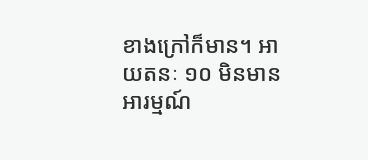ខាងក្រៅក៏មាន។ អាយតនៈ ១០ មិនមានអារម្មណ៍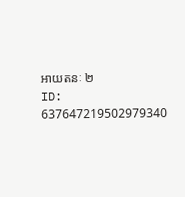អាយតនៈ ២
ID: 637647219502979340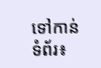ទៅកាន់ទំព័រ៖